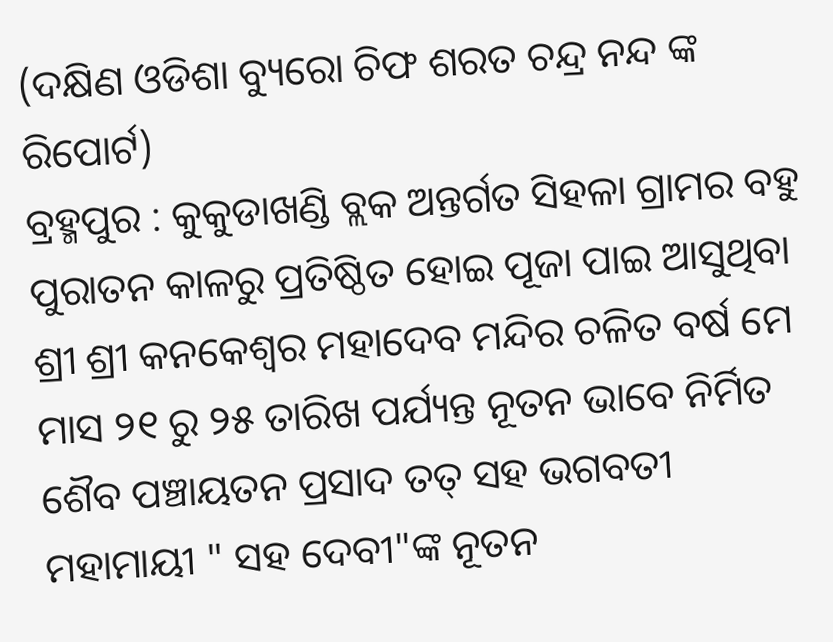(ଦକ୍ଷିଣ ଓଡିଶା ବ୍ୟୁରୋ ଚିଫ ଶରତ ଚନ୍ଦ୍ର ନନ୍ଦ ଙ୍କ ରିପୋର୍ଟ)
ବ୍ରହ୍ମପୁର : କୁକୁଡାଖଣ୍ଡି ବ୍ଲକ ଅନ୍ତର୍ଗତ ସିହଳା ଗ୍ରାମର ବହୁ ପୁରାତନ କାଳରୁ ପ୍ରତିଷ୍ଠିତ ହୋଇ ପୂଜା ପାଇ ଆସୁଥିବା ଶ୍ରୀ ଶ୍ରୀ କନକେଶ୍ବର ମହାଦେବ ମନ୍ଦିର ଚଳିତ ବର୍ଷ ମେ ମାସ ୨୧ ରୁ ୨୫ ତାରିଖ ପର୍ଯ୍ୟନ୍ତ ନୂତନ ଭାବେ ନିର୍ମିତ ଶୈବ ପଞ୍ଚାୟତନ ପ୍ରସାଦ ତତ୍ ସହ ଭଗବତୀ ମହାମାୟୀ " ସହ ଦେବୀ"ଙ୍କ ନୂତନ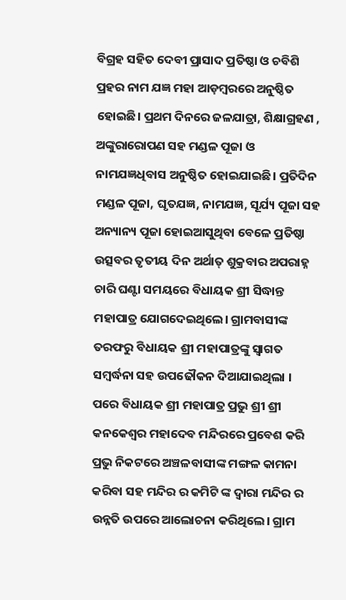ବିଗ୍ରହ ସହିତ ଦେବୀ ପ୍ରାସାଦ ପ୍ରତିଷ୍ଠା ଓ ଚବିଶି ପ୍ରହର ନାମ ଯଜ୍ଞ ମହା ଆଡ଼ମ୍ବରରେ ଅନୁଷ୍ଠିତ ହୋଇଛି। ପ୍ରଥମ ଦିନରେ ଜଳଯାତ୍ରା, ଶିକ୍ଷାଗ୍ରହଣ , ଅଙ୍କୁରାରୋପଣ ସହ ମଣ୍ଡଳ ପୂଜା ଓ ନାମଯଜ୍ଞଧିବାସ ଅନୁଷ୍ଠିତ ହୋଇଯାଇଛି। ପ୍ରତିଦିନ ମଣ୍ଡଳ ପୂଜା, ଘୃତଯଜ୍ଞ, ନାମଯଜ୍ଞ, ସୂର୍ଯ୍ୟ ପୂଜା ସହ ଅନ୍ୟାନ୍ୟ ପୂଜା ହୋଇଆସୁଥିବା ବେଳେ ପ୍ରତିଷ୍ଠା ଉତ୍ସବର ତୃତୀୟ ଦିନ ଅର୍ଥାତ୍ ଶୁକ୍ରବାର ଅପରାହ୍ନ ଚାରି ଘଣ୍ଟା ସମୟରେ ବିଧାୟକ ଶ୍ରୀ ସିଦ୍ଧାନ୍ତ ମହାପାତ୍ର ଯୋଗଦେଇଥିଲେ। ଗ୍ରାମବାସୀଙ୍କ ତରଫରୁ ବିଧାୟକ ଶ୍ରୀ ମହାପାତ୍ରଙ୍କୁ ସ୍ବାଗତ ସମ୍ବର୍ଦ୍ଧନା ସହ ଉପଢୌକନ ଦିଆଯାଇଥିଲା । ପରେ ବିଧାୟକ ଶ୍ରୀ ମହାପାତ୍ର ପ୍ରଭୁ ଶ୍ରୀ ଶ୍ରୀ କନକେଶ୍ବର ମହାଦେବ ମନ୍ଦିରରେ ପ୍ରବେଶ କରି ପ୍ରଭୁ ନିକଟରେ ଅଞ୍ଚଳବାସୀଙ୍କ ମଙ୍ଗଳ କାମନା କରିବା ସହ ମନ୍ଦିର ର କମିଟି ଙ୍କ ଦ୍ଵାରା ମନ୍ଦିର ର ଉନ୍ନତି ଉପରେ ଆଲୋଚନା କରିଥିଲେ। ଗ୍ରାମ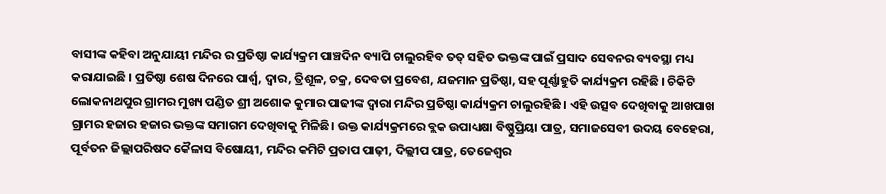ବାସୀଙ୍କ କହିବା ଅନୁଯାୟୀ ମନ୍ଦିର ର ପ୍ରତିଷ୍ଠା କାର୍ଯ୍ୟକ୍ରମ ପାଞ୍ଚଦିନ ବ୍ୟାପି ଚାଲୁରହିବ ତତ୍ ସହିତ ଭକ୍ତଙ୍କ ପାଇଁ ପ୍ରସାଦ ସେବନର ବ୍ୟବସ୍ଥା ମଧ୍ୟ କରାଯାଇଛି । ପ୍ରତିଷ୍ଠା ଶେଷ ଦିନରେ ପାର୍ଶ୍ବ, ଦ୍ବାର, ତ୍ରିଶୂଳ, ଚକ୍ର, ଦେବତା ପ୍ରବେଶ, ଯଜମାନ ପ୍ରତିଷ୍ଠା, ସହ ପୂର୍ଣ୍ଣାହୁତି କାର୍ଯ୍ୟକ୍ରମ ରହିଛି । ଚିକିଟି ଲୋକନାଥପୁର ଗ୍ରାମର ମୁଖ୍ୟ ପଣ୍ଡିତ ଶ୍ରୀ ଅଶୋକ କୁମାର ପାଢୀଙ୍କ ଦ୍ୱାରା ମନ୍ଦିର ପ୍ରତିଷ୍ଠା କାର୍ଯ୍ୟକ୍ରମ ଚାଲୁରହିଛି । ଏହି ଉତ୍ସବ ଦେଖିବାକୁ ଆଖପାଖ ଗ୍ରାମର ହଜାର ହଜାର ଭକ୍ତଙ୍କ ସମାଗମ ଦେଖିବାକୁ ମିଳିଛି। ଉକ୍ତ କାର୍ଯ୍ୟକ୍ରମରେ ବ୍ଲକ ଉପାଧ୍ୟକ୍ଷା ବିଷ୍ଣୁପ୍ରିୟା ପାତ୍ର, ସମାଜସେବୀ ଉଦୟ ବେହେରା, ପୂର୍ବତନ ଜିଲ୍ଲାପରିଷଦ କୈଳାସ ବିଷୋୟୀ, ମନ୍ଦିର କମିଟି ପ୍ରତାପ ପାଢ଼ୀ, ଦିଲ୍ଲୀପ ପାତ୍ର, ତେଜେଶ୍ବର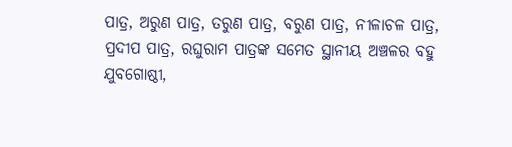ପାତ୍ର, ଅରୁଣ ପାତ୍ର, ତରୁଣ ପାତ୍ର, ବରୁଣ ପାତ୍ର, ନୀଳାଚଳ ପାତ୍ର, ପ୍ରଦୀପ ପାତ୍ର, ରଘୁରାମ ପାତ୍ରଙ୍କ ସମେତ ସ୍ଥାନୀୟ ଅଞ୍ଚଳର ବହୁ ଯୁବଗୋଷ୍ଠୀ,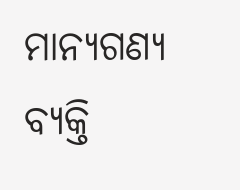ମାନ୍ୟଗଣ୍ୟ ବ୍ୟକ୍ତି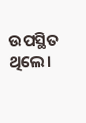ଉପସ୍ଥିତ ଥିଲେ।